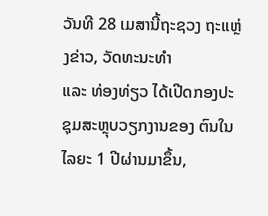ວັນທີ 28 ເມສານີ້ຖະຊວງ ຖະແຫຼ່ງຂ່າວ, ວັດທະນະທຳ
ແລະ ທ່ອງທ່ຽວ ໄດ້ເປີດກອງປະຊຸມສະຫຼຸບວຽກງານຂອງ ຕົນໃນໄລຍະ 1 ປີຜ່ານມາຂຶ້ນ,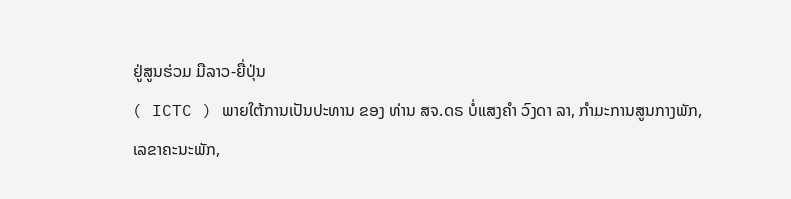ຢູ່ສູນຮ່ວມ ມືລາວ-ຍື່ປຸ່ນ
( ICTC ) ພາຍໃຕ້ການເປັນປະທານ ຂອງ ທ່ານ ສຈ.ດຣ ບໍ່ແສງຄຳ ວົງດາ ລາ, ກຳມະການສູນກາງພັກ,
ເລຂາຄະນະພັກ,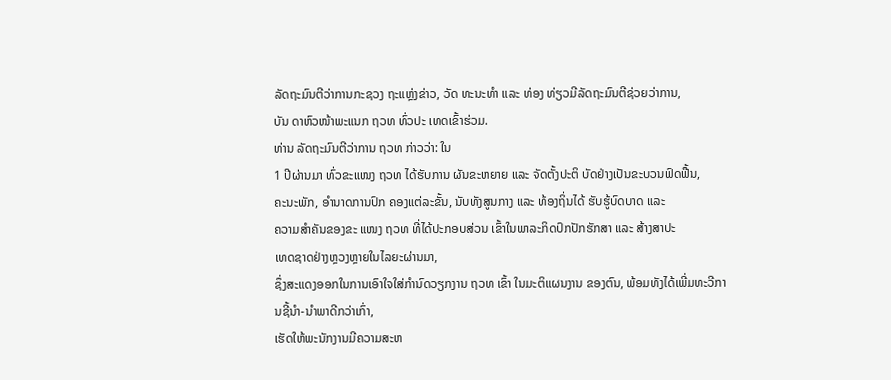ລັດຖະມົນຕີວ່າການກະຊວງ ຖະແຫຼ່ງຂ່າວ, ວັດ ທະນະທຳ ແລະ ທ່ອງ ທ່ຽວມີລັດຖະມົນຕີຊ່ວຍວ່າການ,
ບັນ ດາຫົວໜ້າພະແນກ ຖວທ ທົ່ວປະ ເທດເຂົ້າຮ່ວມ.
ທ່ານ ລັດຖະມົນຕີວ່າການ ຖວທ ກ່າວວ່າ: ໃນ
1 ປີຜ່ານມາ ທົ່ວຂະແໜງ ຖວທ ໄດ້ຮັບການ ຜັນຂະຫຍາຍ ແລະ ຈັດຕັ້ງປະຕິ ບັດຢ່າງເປັນຂະບວນຟົດຟື້ນ,
ຄະນະພັກ, ອຳນາດການປົກ ຄອງແຕ່ລະຂັ້ນ, ນັບທັງສູນກາງ ແລະ ທ້ອງຖິ່ນໄດ້ ຮັບຮູ້ບົດບາດ ແລະ
ຄວາມສຳຄັນຂອງຂະ ແໜງ ຖວທ ທີ່ໄດ້ປະກອບສ່ວນ ເຂົ້າໃນພາລະກິດປົກປັກຮັກສາ ແລະ ສ້າງສາປະ
ເທດຊາດຢ່າງຫຼວງຫຼາຍໃນໄລຍະຜ່ານມາ,
ຊຶ່ງສະແດງອອກໃນການເອົາໃຈໃສ່ກຳນົດວຽກງານ ຖວທ ເຂົ້າ ໃນມະຕິແຜນງານ ຂອງຕົນ, ພ້ອມທັງໄດ້ເພີ່ມທະວີການຊີ້ນຳ-ນຳພາດີກວ່າເກົ່າ,
ເຮັດໃຫ້ພະນັກງານມີຄວາມສະຫ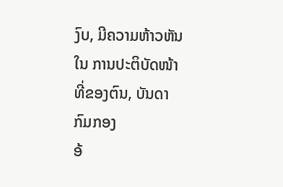ງົບ, ມີຄວາມຫ້າວຫັນໃນ ການປະຕິບັດໜ້າທີ່ຂອງຕົນ, ບັນດາກົມກອງ
ອ້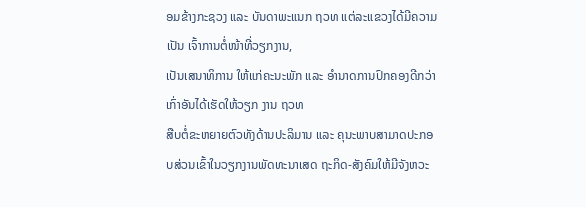ອມຂ້າງກະຊວງ ແລະ ບັນດາພະແນກ ຖວທ ແຕ່ລະແຂວງໄດ້ມີຄວາມເປັນ ເຈົ້າການຕໍ່ໜ້າທີ່ວຽກງານ,
ເປັນເສນາທິການ ໃຫ້ແກ່ຄະນະພັກ ແລະ ອຳນາດການປົກຄອງດີກວ່າເກົ່າອັນໄດ້ເຮັດໃຫ້ວຽກ ງານ ຖວທ
ສືບຕໍ່ຂະຫຍາຍຕົວທັງດ້ານປະລິມານ ແລະ ຄຸນະພາບສາມາດປະກອບສ່ວນເຂົ້າໃນວຽກງານພັດທະນາເສດ ຖະກິດ-ສັງຄົມໃຫ້ມີຈັງຫວະ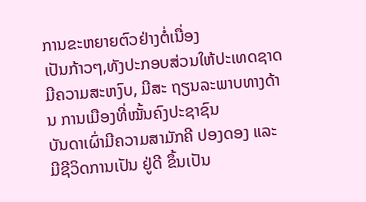ການຂະຫຍາຍຕົວຢ່າງຕໍ່ເນື່ອງ
ເປັນກ້າວໆ,ທັງປະກອບສ່ວນໃຫ້ປະເທດຊາດມີຄວາມສະຫງົບ, ມີສະ ຖຽນລະພາບທາງດ້ານ ການເມືອງທີ່ໝັ້ນຄົງປະຊາຊົນ
ບັນດາເຜົ່າມີຄວາມສາມັກຄີ ປອງດອງ ແລະ ມີຊີວິດການເປັນ ຢູ່ດີ ຂຶ້ນເປັນ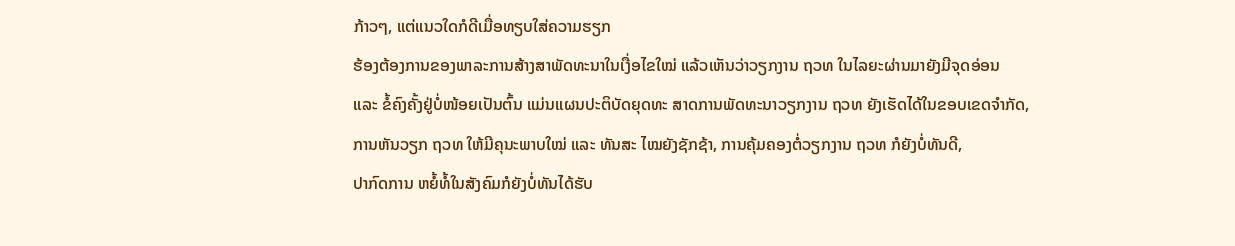ກ້າວໆ, ແຕ່ແນວໃດກໍດີເມື່ອທຽບໃສ່ຄວາມຮຽກ
ຮ້ອງຕ້ອງການຂອງພາລະການສ້າງສາພັດທະນາໃນເງື່ອໄຂໃໝ່ ແລ້ວເຫັນວ່າວຽກງານ ຖວທ ໃນໄລຍະຜ່ານມາຍັງມີຈຸດອ່ອນ
ແລະ ຂໍ້ຄົງຄັ້ງຢູ່ບໍ່ໜ້ອຍເປັນຕົ້ນ ແມ່ນແຜນປະຕິບັດຍຸດທະ ສາດການພັດທະນາວຽກງານ ຖວທ ຍັງເຮັດໄດ້ໃນຂອບເຂດຈຳກັດ,
ການຫັນວຽກ ຖວທ ໃຫ້ມີຄຸນະພາບໃໝ່ ແລະ ທັນສະ ໄໝຍັງຊັກຊ້າ, ການຄຸ້ມຄອງຕໍ່ວຽກງານ ຖວທ ກໍຍັງບໍ່ທັນດີ,
ປາກົດການ ຫຍໍ້ທໍ້ໃນສັງຄົມກໍຍັງບໍ່ທັນໄດ້ຮັບ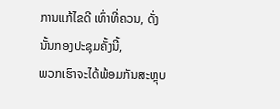ການແກ້ໄຂດີ ເທົ່າທີ່ຄວນ, ດັ່ງ ນັ້ນກອງປະຊຸມຄັ້ງນີ້,
ພວກເຮົາຈະໄດ້ພ້ອມກັນສະຫຼຸບ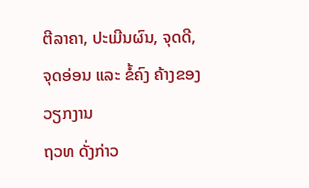ຕີລາຄາ, ປະເມີນຜົນ, ຈຸດດີ, ຈຸດອ່ອນ ແລະ ຂໍ້ຄົງ ຄ້າງຂອງວຽກງານ
ຖວທ ດັ່ງກ່າວ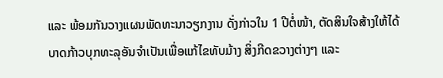ແລະ ພ້ອມກັນວາງແຜນພັດທະນາວຽກງານ ດັ່ງກ່າວໃນ 1 ປີຕໍ່ໜ້າ, ຕັດສິນໃຈສ້າງໃຫ້ໄດ້
ບາດກ້າວບຸກທະລຸອັນຈຳເປັນເພື່ອແກ້ໄຂທັບມ້າງ ສິ່ງກີດຂວາງຕ່າງໆ ແລະ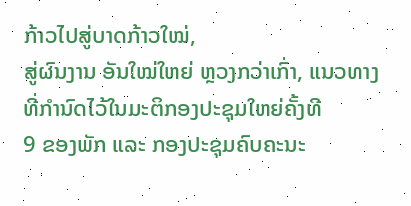ກ້າວໄປສູ່ບາດກ້າວໃໝ່,
ສູ່ຜົນງານ ອັນໃໝ່ໃຫຍ່ ຫຼວງກວ່າເກົ່າ, ແນວທາງທີ່ກຳນົດໄວ້ໃນມະຕິກອງປະຊຸມໃຫຍ່ຄັ້ງທີ
9 ຂອງພັກ ແລະ ກອງປະຊຸມຄົບຄະນະ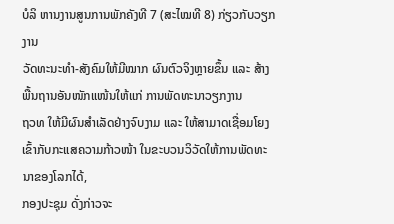ບໍລິ ຫານງານສູນການພັກຄັງທີ 7 (ສະໄໝທີ 8) ກ່ຽວກັບວຽກງານ
ວັດທະນະທຳ-ສັງຄົມໃຫ້ມີໝາກ ຜົນຕົວຈິງຫຼາຍຂຶ້ນ ແລະ ສ້າງ ພື້ນຖານອັນໜັກແໜ້ນໃຫ້ແກ່ ການພັດທະນາວຽກງານ
ຖວທ ໃຫ້ມີຜົນສຳເລັດຢ່າງຈົບງາມ ແລະ ໃຫ້ສາມາດເຊື່ອມໂຍງເຂົ້າກັບກະແສຄວາມກ້າວໜ້າ ໃນຂະບວນວິວັດໃຫ້ການພັດທະນາຂອງໂລກໄດ້,
ກອງປະຊຸມ ດັ່ງກ່າວຈະ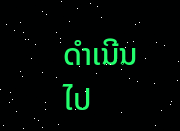ດຳເນີນໄປ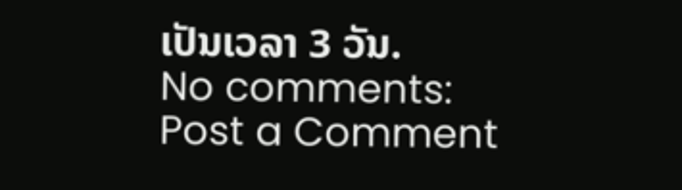ເປັນເວລາ 3 ວັນ.
No comments:
Post a Comment